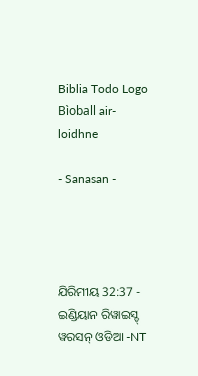Biblia Todo Logo
Bìoball air-loidhne

- Sanasan -




ଯିରିମୀୟ 32:37 - ଇଣ୍ଡିୟାନ ରିୱାଇସ୍ଡ୍ ୱରସନ୍ ଓଡିଆ -NT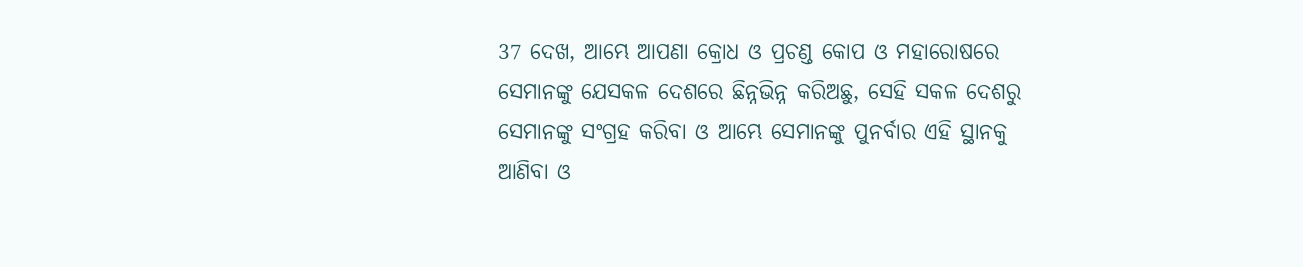37 ଦେଖ, ଆମ୍ଭେ ଆପଣା କ୍ରୋଧ ଓ ପ୍ରଚଣ୍ଡ କୋପ ଓ ମହାରୋଷରେ ସେମାନଙ୍କୁ ଯେସକଳ ଦେଶରେ ଛିନ୍ନଭିନ୍ନ କରିଅଛୁ, ସେହି ସକଳ ଦେଶରୁ ସେମାନଙ୍କୁ ସଂଗ୍ରହ କରିବା ଓ ଆମ୍ଭେ ସେମାନଙ୍କୁ ପୁନର୍ବାର ଏହି ସ୍ଥାନକୁ ଆଣିବା ଓ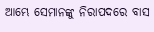ଆମ୍ଭେ ସେମାନଙ୍କୁ ନିରାପଦରେ ବାସ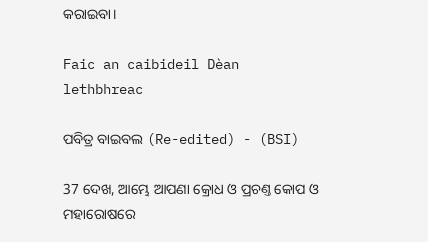କରାଇବା।

Faic an caibideil Dèan lethbhreac

ପବିତ୍ର ବାଇବଲ (Re-edited) - (BSI)

37 ଦେଖ, ଆମ୍ଭେ ଆପଣା କ୍ରୋଧ ଓ ପ୍ରଚଣ୍ତ କୋପ ଓ ମହାରୋଷରେ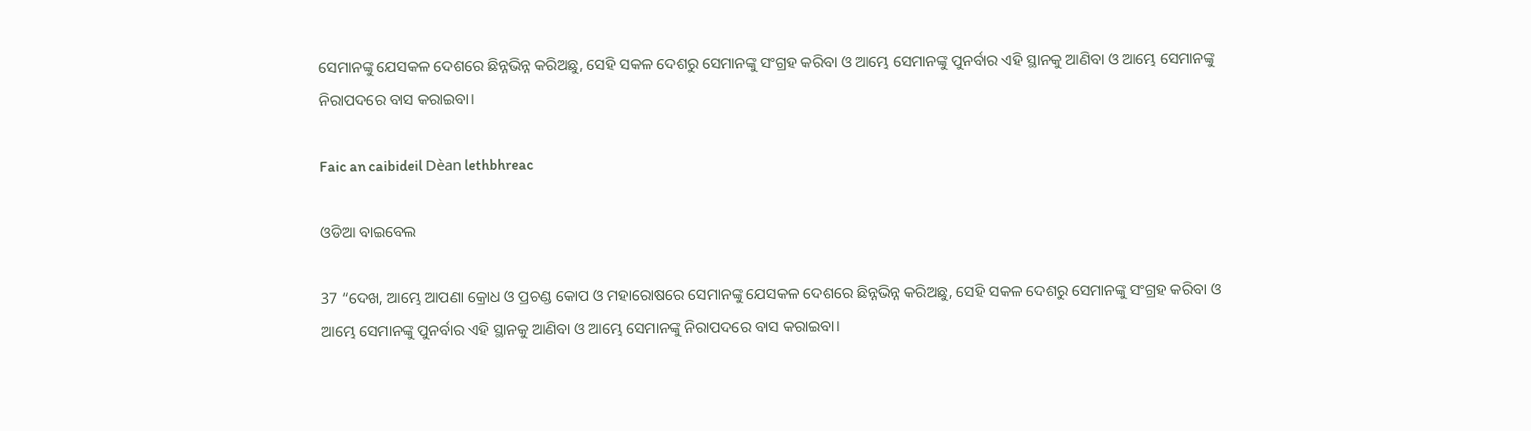ସେମାନଙ୍କୁ ଯେସକଳ ଦେଶରେ ଛିନ୍ନଭିନ୍ନ କରିଅଛୁ, ସେହି ସକଳ ଦେଶରୁ ସେମାନଙ୍କୁ ସଂଗ୍ରହ କରିବା ଓ ଆମ୍ଭେ ସେମାନଙ୍କୁ ପୁନର୍ବାର ଏହି ସ୍ଥାନକୁ ଆଣିବା ଓ ଆମ୍ଭେ ସେମାନଙ୍କୁ ନିରାପଦରେ ବାସ କରାଇବା।

Faic an caibideil Dèan lethbhreac

ଓଡିଆ ବାଇବେଲ

37 “ଦେଖ, ଆମ୍ଭେ ଆପଣା କ୍ରୋଧ ଓ ପ୍ରଚଣ୍ଡ କୋପ ଓ ମହାରୋଷରେ ସେମାନଙ୍କୁ ଯେସକଳ ଦେଶରେ ଛିନ୍ନଭିନ୍ନ କରିଅଛୁ, ସେହି ସକଳ ଦେଶରୁ ସେମାନଙ୍କୁ ସଂଗ୍ରହ କରିବା ଓ ଆମ୍ଭେ ସେମାନଙ୍କୁ ପୁନର୍ବାର ଏହି ସ୍ଥାନକୁ ଆଣିବା ଓ ଆମ୍ଭେ ସେମାନଙ୍କୁ ନିରାପଦରେ ବାସ କରାଇବା।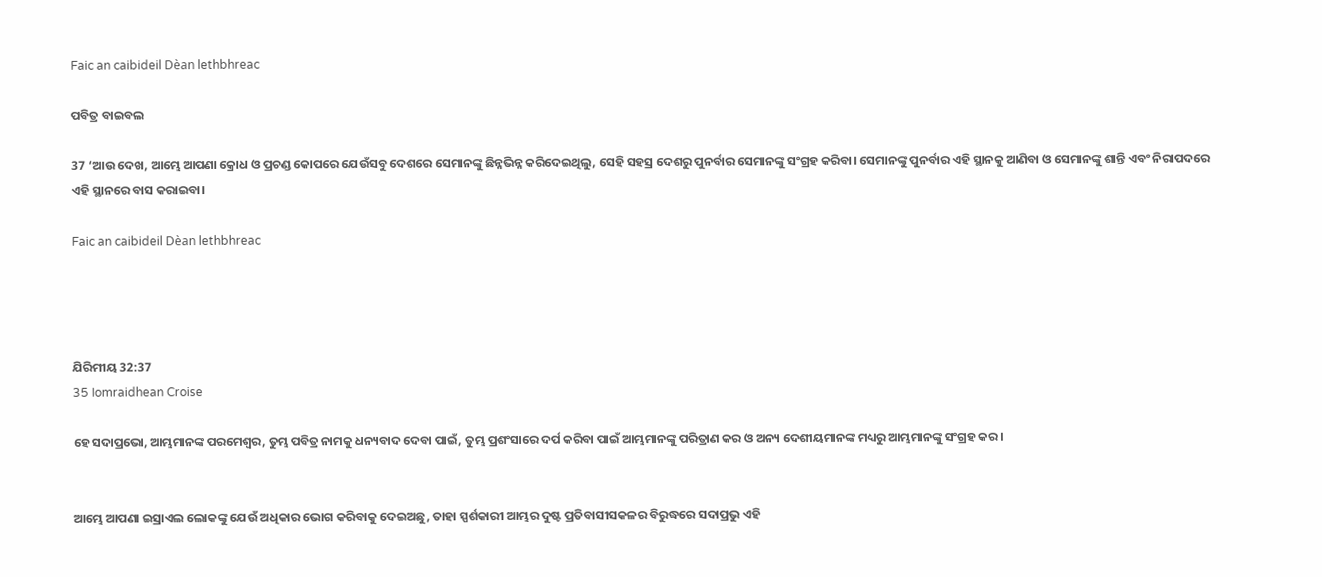Faic an caibideil Dèan lethbhreac

ପବିତ୍ର ବାଇବଲ

37 ‘ଆଉ ଦେଖ, ଆମ୍ଭେ ଆପଣା କ୍ରୋଧ ଓ ପ୍ରଚଣ୍ଡ କୋପରେ ଯେଉଁସବୁ ଦେଶରେ ସେମାନଙ୍କୁ ଛିନ୍ନଭିନ୍ନ କରିଦେଇଥିଲୁ, ସେହି ସହସ୍ର ଦେଶରୁ ପୁନର୍ବାର ସେମାନଙ୍କୁ ସଂଗ୍ରହ କରିବା। ସେମାନଙ୍କୁ ପୁନର୍ବାର ଏହି ସ୍ଥାନକୁ ଆଣିବା ଓ ସେମାନଙ୍କୁ ଶାନ୍ତି ଏବଂ ନିରାପଦରେ ଏହି ସ୍ଥାନରେ ବାସ କରାଇବା।

Faic an caibideil Dèan lethbhreac




ଯିରିମୀୟ 32:37
35 Iomraidhean Croise

ହେ ସଦାପ୍ରଭୋ, ଆମ୍ଭମାନଙ୍କ ପରମେଶ୍ୱର, ତୁମ୍ଭ ପବିତ୍ର ନାମକୁ ଧନ୍ୟବାଦ ଦେବା ପାଇଁ, ତୁମ୍ଭ ପ୍ରଶଂସାରେ ଦର୍ପ କରିବା ପାଇଁ ଆମ୍ଭମାନଙ୍କୁ ପରିତ୍ରାଣ କର ଓ ଅନ୍ୟ ଦେଶୀୟମାନଙ୍କ ମଧ୍ୟରୁ ଆମ୍ଭମାନଙ୍କୁ ସଂଗ୍ରହ କର।


ଆମ୍ଭେ ଆପଣା ଇସ୍ରାଏଲ ଲୋକଙ୍କୁ ଯେଉଁ ଅଧିକାର ଭୋଗ କରିବାକୁ ଦେଇଅଛୁ, ତାହା ସ୍ପର୍ଶକାରୀ ଆମ୍ଭର ଦୁଷ୍ଟ ପ୍ରତିବାସୀସକଳର ବିରୁଦ୍ଧରେ ସଦାପ୍ରଭୁ ଏହି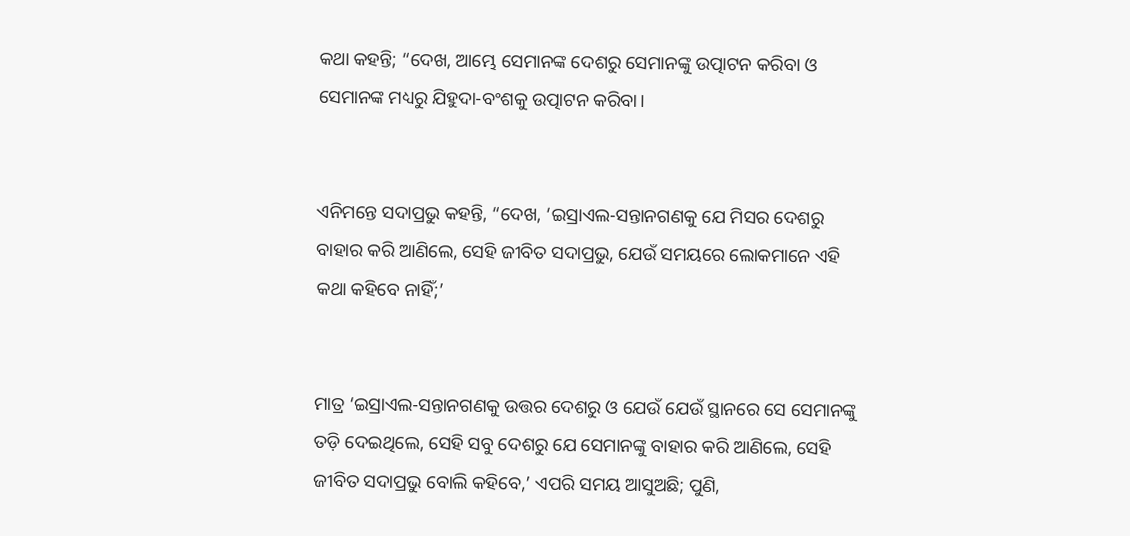କଥା କହନ୍ତି; “ଦେଖ, ଆମ୍ଭେ ସେମାନଙ୍କ ଦେଶରୁ ସେମାନଙ୍କୁ ଉତ୍ପାଟନ କରିବା ଓ ସେମାନଙ୍କ ମଧ୍ୟରୁ ଯିହୁଦା-ବଂଶକୁ ଉତ୍ପାଟନ କରିବା।


ଏନିମନ୍ତେ ସଦାପ୍ରଭୁ କହନ୍ତି, “ଦେଖ, ‘ଇସ୍ରାଏଲ-ସନ୍ତାନଗଣକୁ ଯେ ମିସର ଦେଶରୁ ବାହାର କରି ଆଣିଲେ, ସେହି ଜୀବିତ ସଦାପ୍ରଭୁ, ଯେଉଁ ସମୟରେ ଲୋକମାନେ ଏହି କଥା କହିବେ ନାହିଁ;’


ମାତ୍ର ‘ଇସ୍ରାଏଲ-ସନ୍ତାନଗଣକୁ ଉତ୍ତର ଦେଶରୁ ଓ ଯେଉଁ ଯେଉଁ ସ୍ଥାନରେ ସେ ସେମାନଙ୍କୁ ତଡ଼ି ଦେଇଥିଲେ, ସେହି ସବୁ ଦେଶରୁ ଯେ ସେମାନଙ୍କୁ ବାହାର କରି ଆଣିଲେ, ସେହି ଜୀବିତ ସଦାପ୍ରଭୁ ବୋଲି କହିବେ,’ ଏପରି ସମୟ ଆସୁଅଛି; ପୁଣି,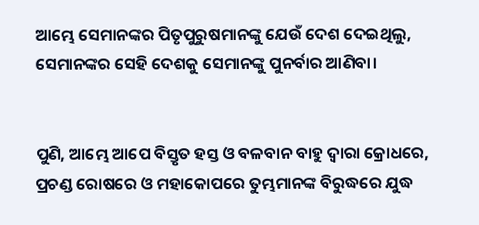ଆମ୍ଭେ ସେମାନଙ୍କର ପିତୃପୁରୁଷମାନଙ୍କୁ ଯେଉଁ ଦେଶ ଦେଇଥିଲୁ, ସେମାନଙ୍କର ସେହି ଦେଶକୁ ସେମାନଙ୍କୁ ପୁନର୍ବାର ଆଣିବା।


ପୁଣି, ଆମ୍ଭେ ଆପେ ବିସ୍ତୃତ ହସ୍ତ ଓ ବଳବାନ ବାହୁ ଦ୍ୱାରା କ୍ରୋଧରେ, ପ୍ରଚଣ୍ଡ ରୋଷରେ ଓ ମହାକୋପରେ ତୁମ୍ଭମାନଙ୍କ ବିରୁଦ୍ଧରେ ଯୁଦ୍ଧ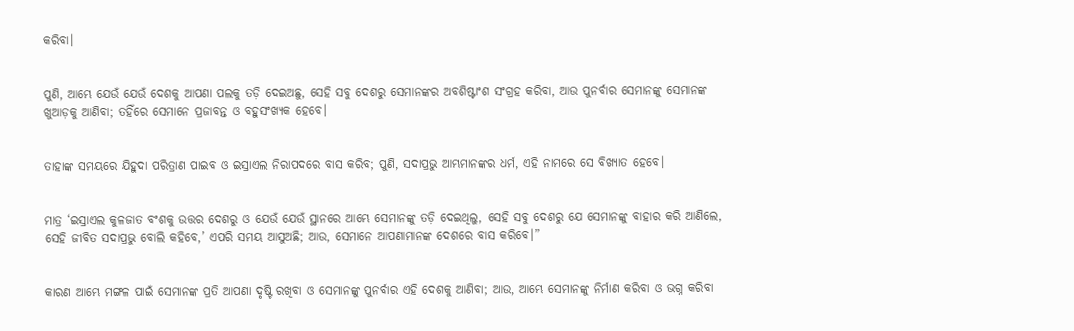କରିବା।


ପୁଣି, ଆମ୍ଭେ ଯେଉଁ ଯେଉଁ ଦେଶକୁ ଆପଣା ପଲକୁ ତଡ଼ି ଦେଇଅଛୁ, ସେହି ସବୁ ଦେଶରୁ ସେମାନଙ୍କର ଅବଶିଷ୍ଟାଂଶ ସଂଗ୍ରହ କରିବା, ଆଉ ପୁନର୍ବାର ସେମାନଙ୍କୁ ସେମାନଙ୍କ ଖୁଆଡ଼କୁ ଆଣିବା; ତହିଁରେ ସେମାନେ ପ୍ରଜାବନ୍ତ ଓ ବହୁସଂଖ୍ୟକ ହେବେ।


ତାହାଙ୍କ ସମୟରେ ଯିହୁଦା ପରିତ୍ରାଣ ପାଇବ ଓ ଇସ୍ରାଏଲ ନିରାପଦରେ ବାସ କରିବ; ପୁଣି, ସଦାପ୍ରଭୁ ଆମ୍ଭମାନଙ୍କର ଧର୍ମ, ଏହି ନାମରେ ସେ ବିଖ୍ୟାତ ହେବେ।


ମାତ୍ର ‘ଇସ୍ରାଏଲ କୁଳଜାତ ବଂଶକୁ ଉତ୍ତର ଦେଶରୁ ଓ ଯେଉଁ ଯେଉଁ ସ୍ଥାନରେ ଆମ୍ଭେ ସେମାନଙ୍କୁ ତଡ଼ି ଦେଇଥିଲୁ, ସେହି ସବୁ ଦେଶରୁ ଯେ ସେମାନଙ୍କୁ ବାହାର କରି ଆଣିଲେ, ସେହି ଜୀବିତ ସଦାପ୍ରଭୁ ବୋଲି କହିବେ,’ ଏପରି ସମୟ ଆସୁଅଛି; ଆଉ, ସେମାନେ ଆପଣାମାନଙ୍କ ଦେଶରେ ବାସ କରିବେ।”


କାରଣ ଆମ୍ଭେ ମଙ୍ଗଳ ପାଇଁ ସେମାନଙ୍କ ପ୍ରତି ଆପଣା ଦୃଷ୍ଟି ରଖିବା ଓ ସେମାନଙ୍କୁ ପୁନର୍ବାର ଏହି ଦେଶକୁ ଆଣିବା; ଆଉ, ଆମ୍ଭେ ସେମାନଙ୍କୁ ନିର୍ମାଣ କରିବା ଓ ଭଗ୍ନ କରିବା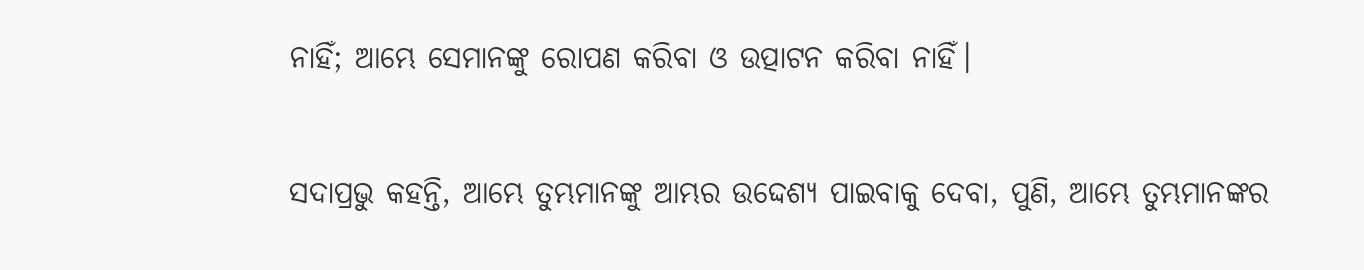ନାହିଁ; ଆମ୍ଭେ ସେମାନଙ୍କୁ ରୋପଣ କରିବା ଓ ଉତ୍ପାଟନ କରିବା ନାହିଁ।


ସଦାପ୍ରଭୁ କହନ୍ତି, ଆମ୍ଭେ ତୁମ୍ଭମାନଙ୍କୁ ଆମ୍ଭର ଉଦ୍ଦେଶ୍ୟ ପାଇବାକୁ ଦେବା, ପୁଣି, ଆମ୍ଭେ ତୁମ୍ଭମାନଙ୍କର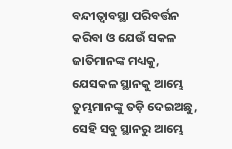ବନ୍ଦୀତ୍ୱାବସ୍ଥା ପରିବର୍ତ୍ତନ କରିବା ଓ ଯେଉଁ ସକଳ ଜାତିମାନଙ୍କ ମଧ୍ୟକୁ, ଯେସକଳ ସ୍ଥାନକୁ ଆମ୍ଭେ ତୁମ୍ଭମାନଙ୍କୁ ତଡ଼ି ଦେଇଅଛୁ, ସେହି ସବୁ ସ୍ଥାନରୁ ଆମ୍ଭେ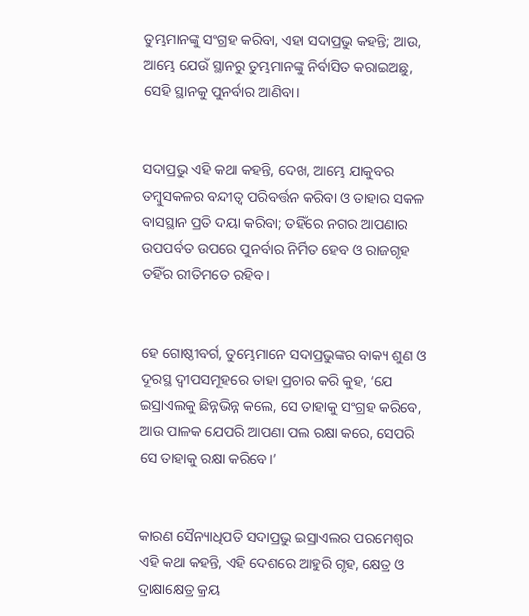ତୁମ୍ଭମାନଙ୍କୁ ସଂଗ୍ରହ କରିବା, ଏହା ସଦାପ୍ରଭୁ କହନ୍ତି; ଆଉ, ଆମ୍ଭେ ଯେଉଁ ସ୍ଥାନରୁ ତୁମ୍ଭମାନଙ୍କୁ ନିର୍ବାସିତ କରାଇଅଛୁ, ସେହି ସ୍ଥାନକୁ ପୁନର୍ବାର ଆଣିବା।


ସଦାପ୍ରଭୁ ଏହି କଥା କହନ୍ତି, ଦେଖ, ଆମ୍ଭେ ଯାକୁବର ତମ୍ବୁସକଳର ବନ୍ଦୀତ୍ୱ ପରିବର୍ତ୍ତନ କରିବା ଓ ତାହାର ସକଳ ବାସସ୍ଥାନ ପ୍ରତି ଦୟା କରିବା; ତହିଁରେ ନଗର ଆପଣାର ଉପପର୍ବତ ଉପରେ ପୁନର୍ବାର ନିର୍ମିତ ହେବ ଓ ରାଜଗୃହ ତହିଁର ରୀତିମତେ ରହିବ।


ହେ ଗୋଷ୍ଠୀବର୍ଗ, ତୁମ୍ଭେମାନେ ସଦାପ୍ରଭୁଙ୍କର ବାକ୍ୟ ଶୁଣ ଓ ଦୂରସ୍ଥ ଦ୍ୱୀପସମୂହରେ ତାହା ପ୍ରଚାର କରି କୁହ, ‘ଯେ ଇସ୍ରାଏଲକୁ ଛିନ୍ନଭିନ୍ନ କଲେ, ସେ ତାହାକୁ ସଂଗ୍ରହ କରିବେ, ଆଉ ପାଳକ ଯେପରି ଆପଣା ପଲ ରକ୍ଷା କରେ, ସେପରି ସେ ତାହାକୁ ରକ୍ଷା କରିବେ।’


କାରଣ ସୈନ୍ୟାଧିପତି ସଦାପ୍ରଭୁ ଇସ୍ରାଏଲର ପରମେଶ୍ୱର ଏହି କଥା କହନ୍ତି, ଏହି ଦେଶରେ ଆହୁରି ଗୃହ, କ୍ଷେତ୍ର ଓ ଦ୍ରାକ୍ଷାକ୍ଷେତ୍ର କ୍ରୟ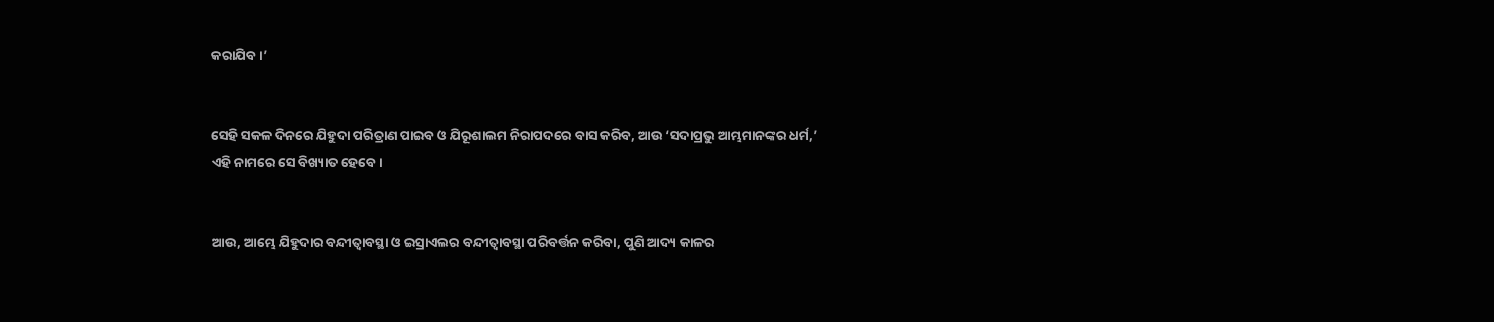କରାଯିବ।’


ସେହି ସକଳ ଦିନରେ ଯିହୁଦା ପରିତ୍ରାଣ ପାଇବ ଓ ଯିରୂଶାଲମ ନିରାପଦରେ ବାସ କରିବ, ଆଉ ‘ସଦାପ୍ରଭୁ ଆମ୍ଭମାନଙ୍କର ଧର୍ମ,’ ଏହି ନାମରେ ସେ ବିଖ୍ୟାତ ହେବେ।


ଆଉ, ଆମ୍ଭେ ଯିହୁଦାର ବନ୍ଦୀତ୍ୱାବସ୍ଥା ଓ ଇସ୍ରାଏଲର ବନ୍ଦୀତ୍ୱାବସ୍ଥା ପରିବର୍ତ୍ତନ କରିବା, ପୁଣି ଆଦ୍ୟ କାଳର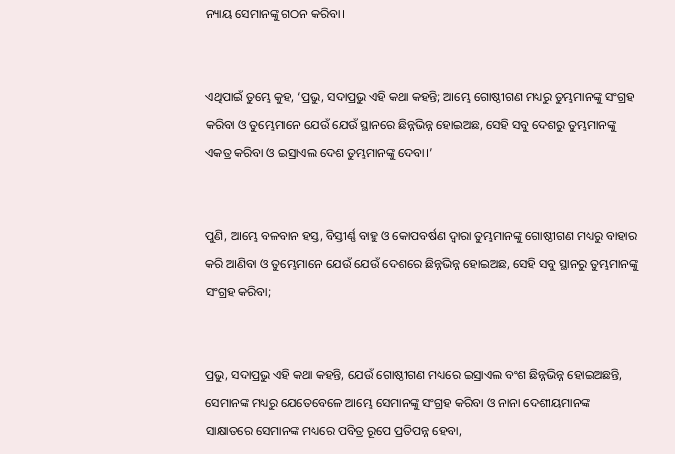ନ୍ୟାୟ ସେମାନଙ୍କୁ ଗଠନ କରିବା।


ଏଥିପାଇଁ ତୁମ୍ଭେ କୁହ, ‘ପ୍ରଭୁ, ସଦାପ୍ରଭୁ ଏହି କଥା କହନ୍ତି; ଆମ୍ଭେ ଗୋଷ୍ଠୀଗଣ ମଧ୍ୟରୁ ତୁମ୍ଭମାନଙ୍କୁ ସଂଗ୍ରହ କରିବା ଓ ତୁମ୍ଭେମାନେ ଯେଉଁ ଯେଉଁ ସ୍ଥାନରେ ଛିନ୍ନଭିନ୍ନ ହୋଇଅଛ, ସେହି ସବୁ ଦେଶରୁ ତୁମ୍ଭମାନଙ୍କୁ ଏକତ୍ର କରିବା ଓ ଇସ୍ରାଏଲ ଦେଶ ତୁମ୍ଭମାନଙ୍କୁ ଦେବା।’


ପୁଣି, ଆମ୍ଭେ ବଳବାନ ହସ୍ତ, ବିସ୍ତୀର୍ଣ୍ଣ ବାହୁ ଓ କୋପବର୍ଷଣ ଦ୍ୱାରା ତୁମ୍ଭମାନଙ୍କୁ ଗୋଷ୍ଠୀଗଣ ମଧ୍ୟରୁ ବାହାର କରି ଆଣିବା ଓ ତୁମ୍ଭେମାନେ ଯେଉଁ ଯେଉଁ ଦେଶରେ ଛିନ୍ନଭିନ୍ନ ହୋଇଅଛ, ସେହି ସବୁ ସ୍ଥାନରୁ ତୁମ୍ଭମାନଙ୍କୁ ସଂଗ୍ରହ କରିବା;


ପ୍ରଭୁ, ସଦାପ୍ରଭୁ ଏହି କଥା କହନ୍ତି, ଯେଉଁ ଗୋଷ୍ଠୀଗଣ ମଧ୍ୟରେ ଇସ୍ରାଏଲ ବଂଶ ଛିନ୍ନଭିନ୍ନ ହୋଇଅଛନ୍ତି, ସେମାନଙ୍କ ମଧ୍ୟରୁ ଯେତେବେଳେ ଆମ୍ଭେ ସେମାନଙ୍କୁ ସଂଗ୍ରହ କରିବା ଓ ନାନା ଦେଶୀୟମାନଙ୍କ ସାକ୍ଷାତରେ ସେମାନଙ୍କ ମଧ୍ୟରେ ପବିତ୍ର ରୂପେ ପ୍ରତିପନ୍ନ ହେବା,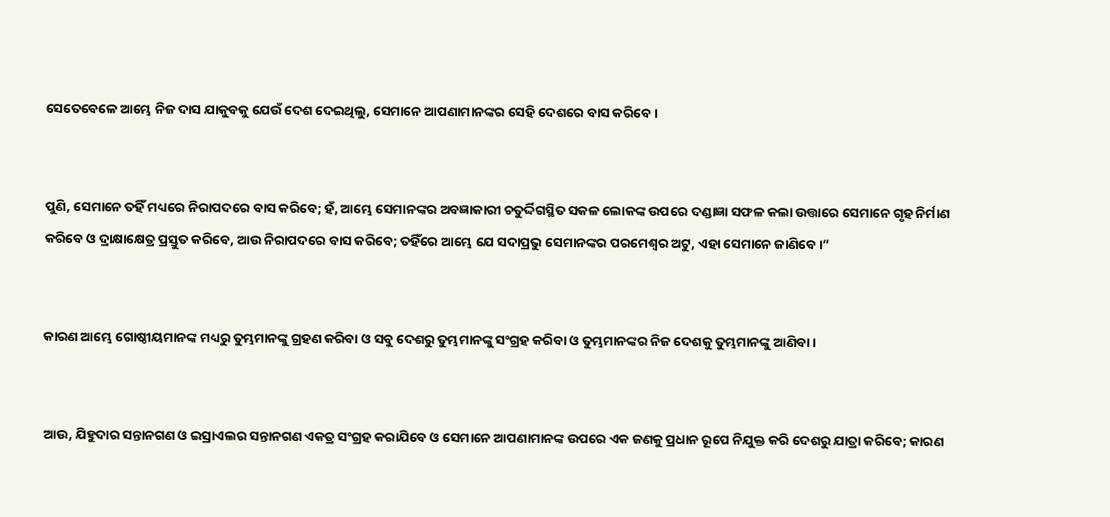ସେତେବେଳେ ଆମ୍ଭେ ନିଜ ଦାସ ଯାକୁବକୁ ଯେଉଁ ଦେଶ ଦେଇଥିଲୁ, ସେମାନେ ଆପଣାମାନଙ୍କର ସେହି ଦେଶରେ ବାସ କରିବେ।


ପୁଣି, ସେମାନେ ତହିଁ ମଧ୍ୟରେ ନିରାପଦରେ ବାସ କରିବେ; ହଁ, ଆମ୍ଭେ ସେମାନଙ୍କର ଅବଜ୍ଞାକାରୀ ଚତୁର୍ଦ୍ଦିଗସ୍ଥିତ ସକଳ ଲୋକଙ୍କ ଉପରେ ଦଣ୍ଡାଜ୍ଞା ସଫଳ କଲା ଉତ୍ତାରେ ସେମାନେ ଗୃହ ନିର୍ମାଣ କରିବେ ଓ ଦ୍ରାକ୍ଷାକ୍ଷେତ୍ର ପ୍ରସ୍ତୁତ କରିବେ, ଆଉ ନିରାପଦରେ ବାସ କରିବେ; ତହିଁରେ ଆମ୍ଭେ ଯେ ସଦାପ୍ରଭୁ ସେମାନଙ୍କର ପରମେଶ୍ୱର ଅଟୁ, ଏହା ସେମାନେ ଜାଣିବେ।”


କାରଣ ଆମ୍ଭେ ଗୋଷ୍ଠୀୟମାନଙ୍କ ମଧ୍ୟରୁ ତୁମ୍ଭମାନଙ୍କୁ ଗ୍ରହଣ କରିବା ଓ ସବୁ ଦେଶରୁ ତୁମ୍ଭମାନଙ୍କୁ ସଂଗ୍ରହ କରିବା ଓ ତୁମ୍ଭମାନଙ୍କର ନିଜ ଦେଶକୁ ତୁମ୍ଭମାନଙ୍କୁ ଆଣିବା।


ଆଉ, ଯିହୁଦାର ସନ୍ତାନଗଣ ଓ ଇସ୍ରାଏଲର ସନ୍ତାନଗଣ ଏକତ୍ର ସଂଗ୍ରହ କରାଯିବେ ଓ ସେମାନେ ଆପଣାମାନଙ୍କ ଉପରେ ଏକ ଜଣକୁ ପ୍ରଧାନ ରୂପେ ନିଯୁକ୍ତ କରି ଦେଶରୁ ଯାତ୍ରା କରିବେ; କାରଣ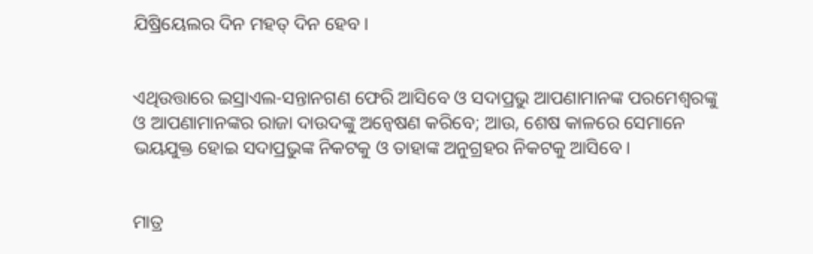ଯିଷ୍ରିୟେଲର ଦିନ ମହତ୍ ଦିନ ହେବ।


ଏଥିଉତ୍ତାରେ ଇସ୍ରାଏଲ-ସନ୍ତାନଗଣ ଫେରି ଆସିବେ ଓ ସଦାପ୍ରଭୁ ଆପଣାମାନଙ୍କ ପରମେଶ୍ୱରଙ୍କୁ ଓ ଆପଣାମାନଙ୍କର ରାଜା ଦାଉଦଙ୍କୁ ଅନ୍ଵେଷଣ କରିବେ; ଆଉ, ଶେଷ କାଳରେ ସେମାନେ ଭୟଯୁକ୍ତ ହୋଇ ସଦାପ୍ରଭୁଙ୍କ ନିକଟକୁ ଓ ତାହାଙ୍କ ଅନୁଗ୍ରହର ନିକଟକୁ ଆସିବେ।


ମାତ୍ର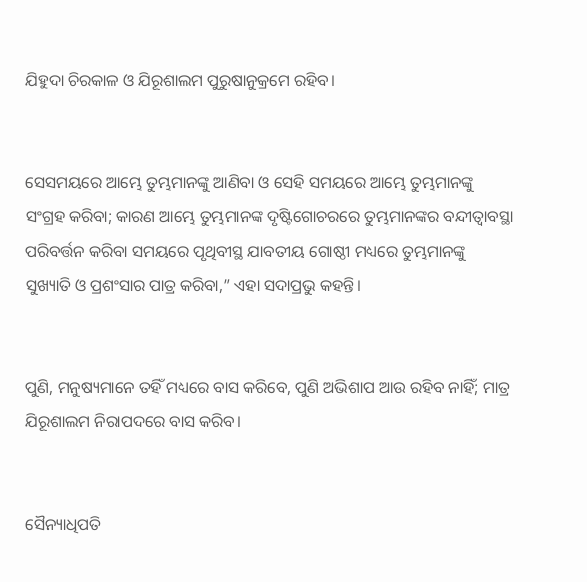ଯିହୁଦା ଚିରକାଳ ଓ ଯିରୂଶାଲମ ପୁରୁଷାନୁକ୍ରମେ ରହିବ।


ସେସମୟରେ ଆମ୍ଭେ ତୁମ୍ଭମାନଙ୍କୁ ଆଣିବା ଓ ସେହି ସମୟରେ ଆମ୍ଭେ ତୁମ୍ଭମାନଙ୍କୁ ସଂଗ୍ରହ କରିବା; କାରଣ ଆମ୍ଭେ ତୁମ୍ଭମାନଙ୍କ ଦୃଷ୍ଟିଗୋଚରରେ ତୁମ୍ଭମାନଙ୍କର ବନ୍ଦୀତ୍ୱାବସ୍ଥା ପରିବର୍ତ୍ତନ କରିବା ସମୟରେ ପୃଥିବୀସ୍ଥ ଯାବତୀୟ ଗୋଷ୍ଠୀ ମଧ୍ୟରେ ତୁମ୍ଭମାନଙ୍କୁ ସୁଖ୍ୟାତି ଓ ପ୍ରଶଂସାର ପାତ୍ର କରିବା,” ଏହା ସଦାପ୍ରଭୁ କହନ୍ତି।


ପୁଣି, ମନୁଷ୍ୟମାନେ ତହିଁ ମଧ୍ୟରେ ବାସ କରିବେ, ପୁଣି ଅଭିଶାପ ଆଉ ରହିବ ନାହିଁ; ମାତ୍ର ଯିରୂଶାଲମ ନିରାପଦରେ ବାସ କରିବ।


ସୈନ୍ୟାଧିପତି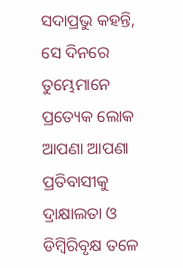ସଦାପ୍ରଭୁ କହନ୍ତି, ସେ ଦିନରେ ତୁମ୍ଭେମାନେ ପ୍ରତ୍ୟେକ ଲୋକ ଆପଣା ଆପଣା ପ୍ରତିବାସୀକୁ ଦ୍ରାକ୍ଷାଲତା ଓ ଡିମ୍ବିରିବୃକ୍ଷ ତଳେ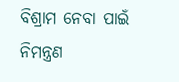ବିଶ୍ରାମ ନେବା ପାଇଁ ନିମନ୍ତ୍ରଣ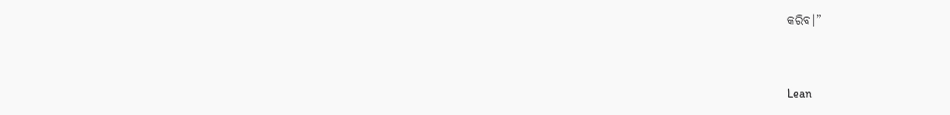କରିବ।”


Lean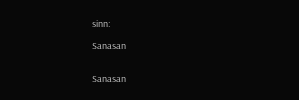sinn:

Sanasan


Sanasan